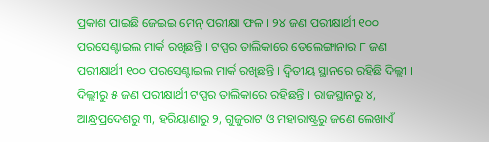ପ୍ରକାଶ ପାଇଛି ଜେଇଇ ମେନ୍ ପରୀକ୍ଷା ଫଳ । ୨୪ ଜଣ ପରୀକ୍ଷାର୍ଥୀ ୧୦୦ ପରସେଣ୍ଟାଇଲ ମାର୍କ ରଖିଛନ୍ତି । ଟପ୍ପର ତାଲିକାରେ ତେଲେଙ୍ଗାନାର ୮ ଜଣ ପରୀକ୍ଷାର୍ଥୀ ୧୦୦ ପରସେଣ୍ଟାଇଲ ମାର୍କ ରଖିଛନ୍ତି । ଦ୍ୱିତୀୟ ସ୍ଥାନରେ ରହିଛି ଦିଲ୍ଲୀ । ଦିଲ୍ଲୀରୁ ୫ ଜଣ ପରୀକ୍ଷାର୍ଥୀ ଟପ୍ପର ତାଲିକାରେ ରହିଛନ୍ତି । ରାଜସ୍ଥାନରୁ ୪, ଆନ୍ଧ୍ରପ୍ରଦେଶରୁ ୩, ହରିୟାଣାରୁ ୨, ଗୁଜୁରାଟ ଓ ମହାରାଷ୍ଟ୍ରରୁ ଜଣେ ଲେଖାଏଁ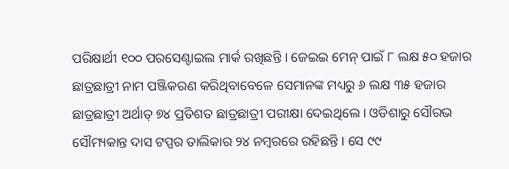ପରିକ୍ଷାର୍ଥୀ ୧୦୦ ପରସେଣ୍ଟାଇଲ ମାର୍କ ରଖିଛନ୍ତି । ଜେଇଇ ମେନ୍ ପାଇଁ ୮ ଲକ୍ଷ ୫୦ ହଜାର ଛାତ୍ରଛାତ୍ରୀ ନାମ ପଞ୍ଜିକରଣ କରିଥିବାବେଳେ ସେମାନଙ୍କ ମଧ୍ୟରୁ ୬ ଲକ୍ଷ ୩୫ ହଜାର ଛାତ୍ରଛାତ୍ରୀ ଅର୍ଥାତ୍ ୭୪ ପ୍ରତିଶତ ଛାତ୍ରଛାତ୍ରୀ ପରୀକ୍ଷା ଦେଇଥିଲେ । ଓଡିଶାରୁ ସୌରଭ ସୌମ୍ୟକାନ୍ତ ଦାସ ଟପ୍ପର ତାଲିକାର ୨୪ ନମ୍ବରରେ ରହିଛନ୍ତି । ସେ ୯୯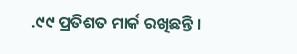.୯୯ ପ୍ରତିଶତ ମାର୍କ ରଖିଛନ୍ତି ।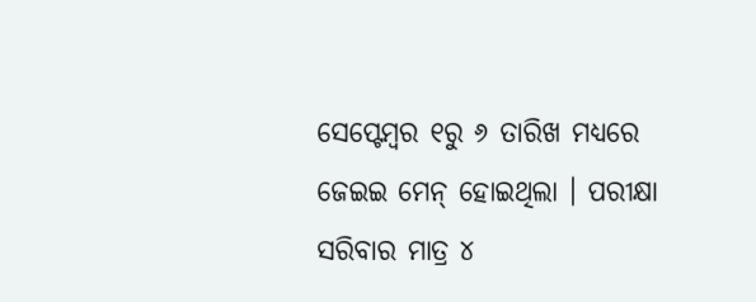ସେପ୍ଟେମ୍ବର ୧ରୁ ୬ ତାରିଖ ମଧ୍ୟରେ ଜେଇଇ ମେନ୍ ହୋଇଥିଲା । ପରୀକ୍ଷା ସରିବାର ମାତ୍ର ୪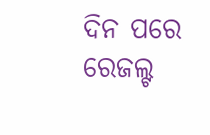ଦିନ ପରେ ରେଜଲ୍ଟ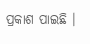ପ୍ରକାଶ ପାଇଛି ।